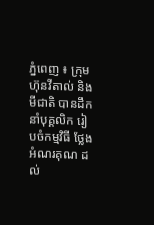ភ្នំពេញ ៖ ក្រុមហ៊ុនវីតាល់ និងមីជាតិ បានដឹកនាំបុគ្គលិក រៀបចំកម្មវិធី ថ្លែងអំណរគុណ ដល់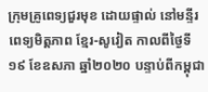ក្រុមគ្រូពេទ្យជួរមុខ ដោយផ្ទាល់ នៅមន្ទីរពេទ្យមិត្តភាព ខ្មែរ-សូវៀត កាលពីថ្ងៃទី១៩ ខែឧសភា ឆ្នាំ២០២០ បន្ទាប់ពីកម្ពុជា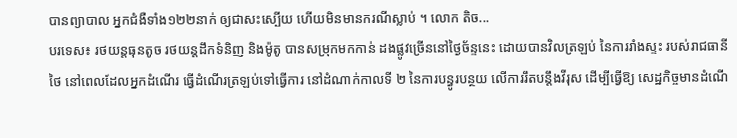បានព្យាបាល អ្នកជំងឺទាំង១២២នាក់ ឲ្យជាសះស្បើយ ហើយមិនមានករណីស្លាប់ ។ លោក តិច...
បរទេស៖ រថយន្តធុនតូច រថយន្តដឹកទំនិញ និងម៉ូតូ បានសម្រុកមកកាន់ ដងផ្លូវច្រើននៅថ្ងៃច័ន្ទនេះ ដោយបានវិលត្រឡប់ នៃការរាំងស្ទះ របស់រាជធានីថៃ នៅពេលដែលអ្នកដំណើរ ធ្វើដំណើរត្រឡប់ទៅធ្វើការ នៅដំណាក់កាលទី ២ នៃការបន្ធូរបន្ថយ លើការរឹតបន្តឹងវីរុស ដើម្បីធ្វើឱ្យ សេដ្ឋកិច្ចមានដំណើ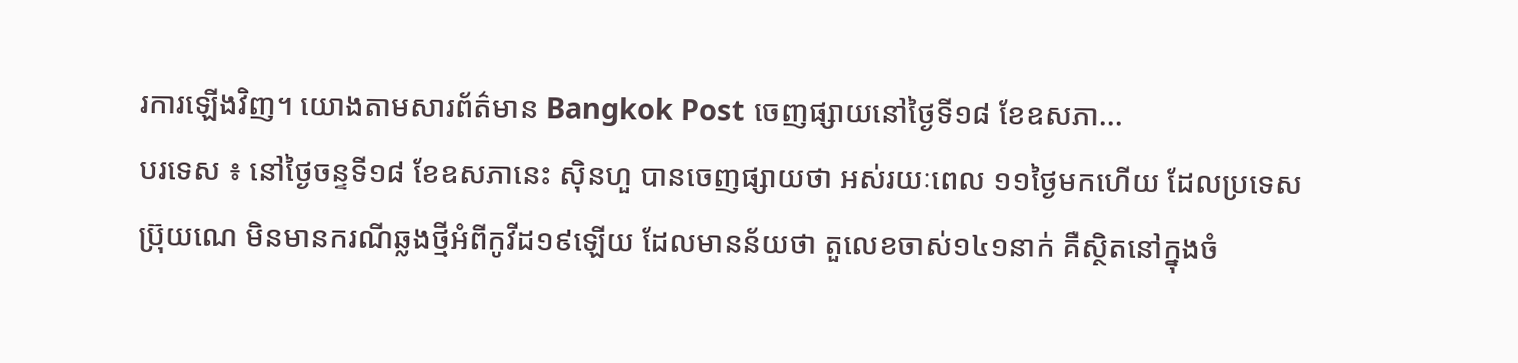រការឡើងវិញ។ យោងតាមសារព័ត៌មាន Bangkok Post ចេញផ្សាយនៅថ្ងៃទី១៨ ខែឧសភា...
បរទេស ៖ នៅថ្ងៃចន្ទទី១៨ ខែឧសភានេះ ស៊ិនហួ បានចេញផ្សាយថា អស់រយៈពេល ១១ថ្ងៃមកហើយ ដែលប្រទេសប្រ៊ុយណេ មិនមានករណីឆ្លងថ្មីអំពីកូវីដ១៩ឡើយ ដែលមានន័យថា តួលេខចាស់១៤១នាក់ គឺស្ថិតនៅក្នុងចំ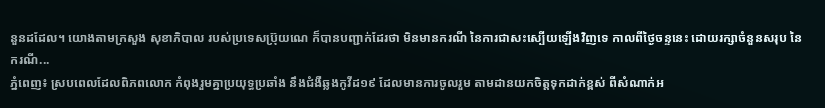នួនដដែល។ យោងតាមក្រសួង សុខាភិបាល របស់ប្រទេសប្រ៊ុយណេ ក៏បានបញ្ជាក់ដែរថា មិនមានករណី នៃការជាសះស្បើយឡើងវិញទេ កាលពីថ្ងៃចន្ទនេះ ដោយរក្សាចំនួនសរុប នៃករណី...
ភ្នំពេញ៖ ស្របពេលដែលពិភពលោក កំពុងរួមគ្នាប្រយុទ្ធប្រឆាំង នឹងជំងឺឆ្លងកូវីដ១៩ ដែលមានការចូលរួម តាមដានយកចិត្តទុកដាក់ខ្ពស់ ពីសំណាក់អ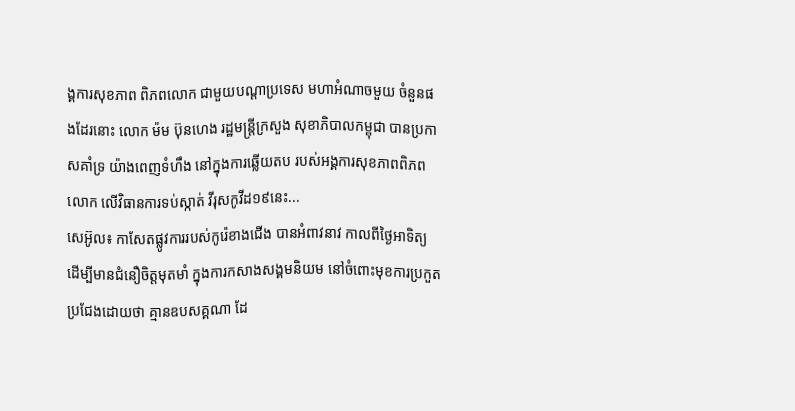ង្គការសុខភាព ពិភពលោក ជាមួយបណ្ដាប្រទេស មហាអំណាចមួយ ចំនួនផងដែរនោះ លោក ម៉ម ប៊ុនហេង រដ្ឋមន្រ្តីក្រសួង សុខាភិបាលកម្ពុជា បានប្រកាសគាំទ្រ យ៉ាងពេញទំហឹង នៅក្នុងការឆ្លើយតប របស់អង្គការសុខភាពពិភពលោក លើវិធានការទប់ស្កាត់ វីរុសកូវីដ១៩នេះ...
សេអ៊ូល៖ កាសែតផ្លូវការរបស់កូរ៉េខាងជើង បានអំពាវនាវ កាលពីថ្ងៃអាទិត្យ ដើម្បីមានជំនឿចិត្តមុតមាំ ក្នុងការកសាងសង្គមនិយម នៅចំពោះមុខការប្រកួត ប្រជែងដោយថា គ្មានឧបសគ្គណា ដែ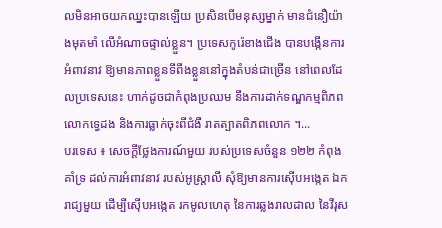លមិនអាចយកឈ្នះបានឡើយ ប្រសិនបើមនុស្សម្នាក់ មានជំនឿយ៉ាងមុតមាំ លើអំណាចផ្ទាល់ខ្លួន។ ប្រទេសកូរ៉េខាងជើង បានបង្កើនការអំពាវនាវ ឱ្យមានភាពខ្លួនទីពឹងខ្លួននៅក្នុងតំបន់ជាច្រើន នៅពេលដែលប្រទេសនេះ ហាក់ដូចជាកំពុងប្រឈម នឹងការដាក់ទណ្ឌកម្មពិភពលោកទ្វេដង និងការធ្លាក់ចុះពីជំងឺ រាតត្បាតពិភពលោក ។...
បរទេស ៖ សេចក្តីថ្លែងការណ៍មួយ របស់ប្រទេសចំនួន ១២២ កំពុងគាំទ្រ ដល់ការអំពាវនាវ របស់អូស្រ្តាលី សុំឱ្យមានការស៊ើបអង្កេត ឯករាជ្យមួយ ដើម្បីស៊ើបអង្កេត រកមូលហេតុ នៃការឆ្លងរាលដាល នៃវីរុស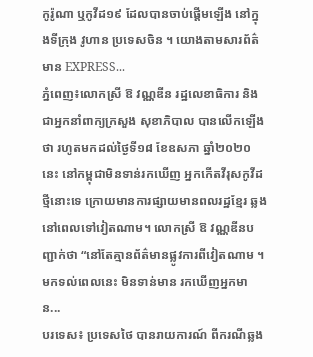កូរ៉ូណា ឬកូវីដ១៩ ដែលបានចាប់ផ្តើមឡើង នៅក្នុងទីក្រុង វូហាន ប្រទេសចិន ។ យោងតាមសារព័ត៌មាន EXPRESS...
ភ្នំពេញ៖លោកស្រី ឱ វណ្ណឌីន រដ្ឋលេខាធិការ និងជាអ្នកនាំពាក្យក្រសួង សុខាភិបាល បានលើកឡើងថា រហូតមកដល់ថ្ងៃទី១៨ ខែឧសភា ឆ្នាំ២០២០នេះ នៅកម្ពុជាមិនទាន់រកឃើញ អ្នកកើតវីរុសកូវីដថ្មីនោះទេ ក្រោយមានការផ្សាយមានពលរដ្ឋខ្មែរ ឆ្លងនៅពេលទៅវៀតណាម។ លោកស្រី ឱ វណ្ណឌីនបញ្ជាក់ថា “នៅតែគ្មានព័ត៌មានផ្លូវការពីវៀតណាម ។ មកទល់ពេលនេះ មិនទាន់មាន រកឃើញអ្នកមាន...
បរទេស៖ ប្រទេសថៃ បានរាយការណ៍ ពីករណីឆ្លង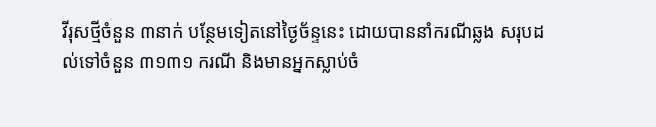វីរុសថ្មីចំនួន ៣នាក់ បន្ថែមទៀតនៅថ្ងៃច័ន្ទនេះ ដោយបាននាំករណីឆ្លង សរុបដល់ទៅចំនួន ៣១៣១ ករណី និងមានអ្នកស្លាប់ចំ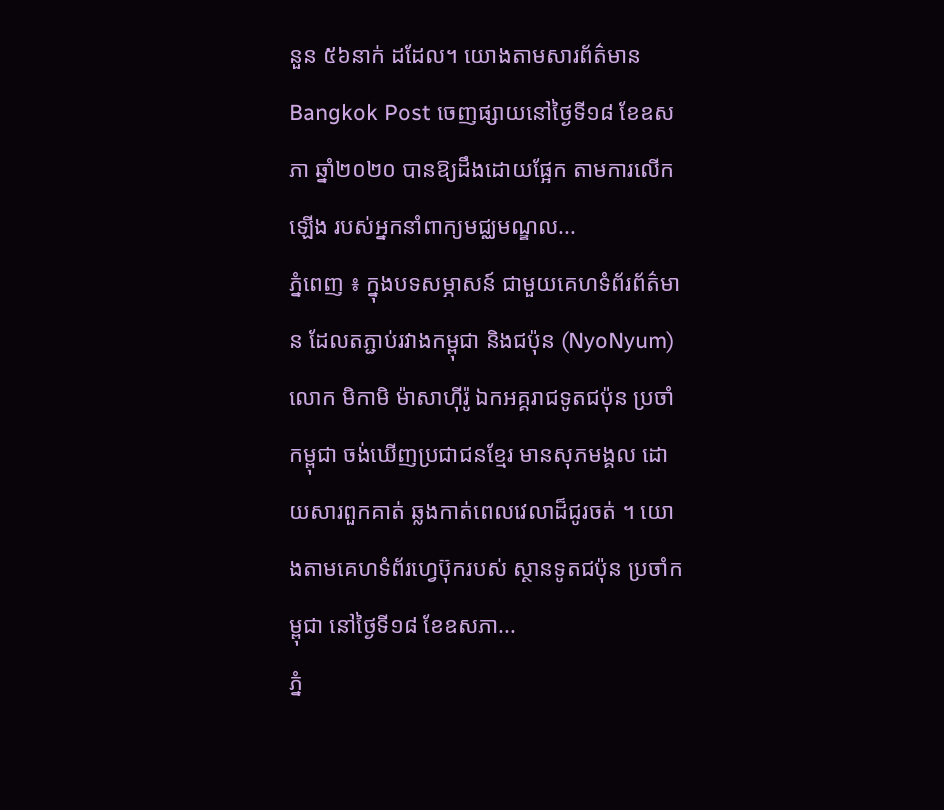នួន ៥៦នាក់ ដដែល។ យោងតាមសារព័ត៌មាន Bangkok Post ចេញផ្សាយនៅថ្ងៃទី១៨ ខែឧសភា ឆ្នាំ២០២០ បានឱ្យដឹងដោយផ្អែក តាមការលើកឡើង របស់អ្នកនាំពាក្យមជ្ឈមណ្ឌល...
ភ្នំពេញ ៖ ក្នុងបទសម្ភាសន៍ ជាមួយគេហទំព័រព័ត៌មាន ដែលតភ្ជាប់រវាងកម្ពុជា និងជប៉ុន (NyoNyum) លោក មិកាមិ ម៉ាសាហ៊ីរ៉ូ ឯកអគ្គរាជទូតជប៉ុន ប្រចាំកម្ពុជា ចង់ឃើញប្រជាជនខ្មែរ មានសុភមង្គល ដោយសារពួកគាត់ ឆ្លងកាត់ពេលវេលាដ៏ជូរចត់ ។ យោងតាមគេហទំព័រហ្វេប៊ុករបស់ ស្ថានទូតជប៉ុន ប្រចាំកម្ពុជា នៅថ្ងៃទី១៨ ខែឧសភា...
ភ្នំ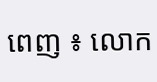ពេញ ៖ លោក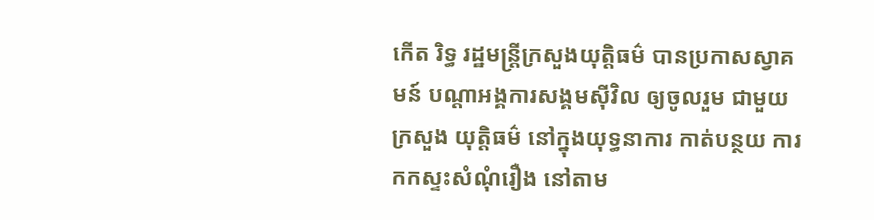កើត រិទ្ធ រដ្ឋមន្រ្តីក្រសួងយុត្តិធម៌ បានប្រកាសស្វាគមន៍ បណ្ដាអង្គការសង្គមស៊ីវិល ឲ្យចូលរួម ជាមួយក្រសួង យុត្តិធម៌ នៅក្នុងយុទ្ធនាការ កាត់បន្ថយ ការកកស្ទះសំណុំរឿង នៅតាម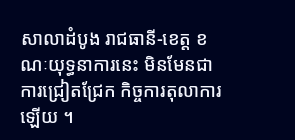សាលាដំបូង រាជធានី-ខេត្ត ខណៈយុទ្ធនាការនេះ មិនមែនជាការជ្រៀតជ្រែក កិច្ចការតុលាការឡើយ ។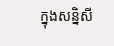ក្នុងសន្និសី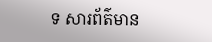ទ សារព័ត៌មាន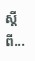ស្ដីពី...